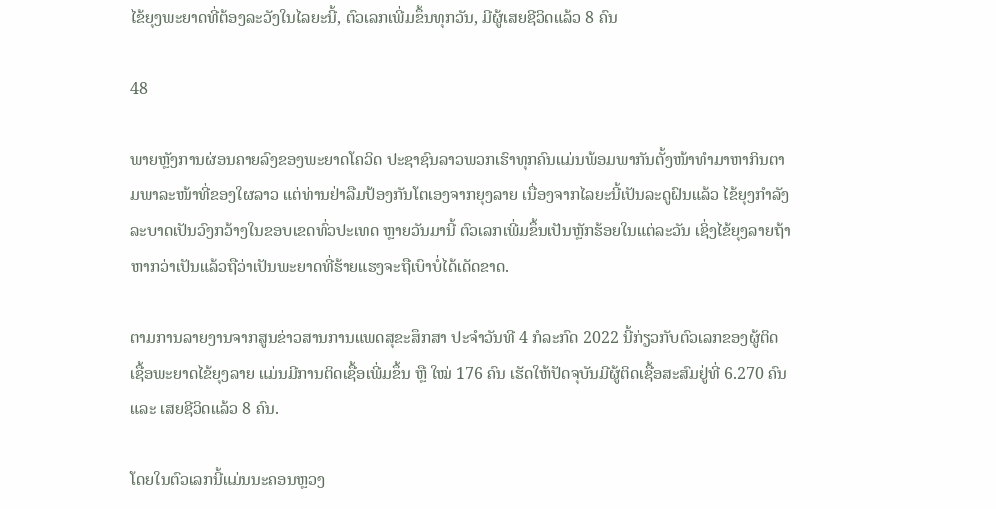ໄຂ້ຍຸງພະຍາດທີ່ຕ້ອງລະວັງໃນໄລຍະນີ້, ຕົວເລກເພີ່ມຂຶ້ນທຸກວັນ, ມີຜູ້ເສຍຊີວິດແລ້ວ 8 ຄົນ

48

ພາຍຫຼັງການຜ່ອນຄາຍລົງຂອງພະຍາດໂຄວິດ ປະຊາຊົນລາວພວກເຮົາທຸກຄົນແມ່ນພ້ອມພາກັນຕັ້ງໜ້າທຳມາຫາກິນຕາມພາລະໜ້າທີ່ຂອງໃຜລາວ ແຕ່ທ່ານຢ່າລືມປ້ອງກັນໂຕເອງຈາກຍຸງລາຍ ເນື່ອງຈາກໄລຍະນີ້ເປັນລະດູຝົນແລ້ວ ໄຂ້ຍຸງກຳລັງລະບາດເປັນວົງກວ້າງໃນຂອບເຂດທົ່ວປະເທດ ຫຼາຍວັນມານີ້ ຕົວເລກເພີ່ມຂຶ້ນເປັນຫຼັກຮ້ອຍໃນແຕ່ລະວັນ ເຊິ່ງໄຂ້ຍຸງລາຍຖ້າຫາກວ່າເປັນແລ້ວຖືວ່າເປັນພະຍາດທີ່ຮ້າຍແຮງຈະຖືເບົາບໍ່ໄດ້ເດັດຂາດ.

ຕາມການລາຍງານຈາກສູນຂ່າວສານການແພດສຸຂະສຶກສາ ປະຈຳວັນທີ 4 ກໍລະກົດ 2022 ນີ້ກ່ຽວກັບຕົວເລກຂອງຜູ້ຕິດເຊື້ອພະຍາດໄຂ້ຍຸງລາຍ ແມ່ນມີການຕິດເຊື້ອເພີ່ມຂຶ້ນ ຫຼື ໃໝ່ 176 ຄົນ ເຮັດໃຫ້ປັດຈຸບັນມີຜູ້ຕິດເຊື້ອສະສົມຢູ່ທີ່ 6.270 ຄົນ ແລະ ເສຍຊີວິດແລ້ວ 8 ຄົນ.

ໂດຍໃນຕົວເລກນີ້ແມ່ນນະຄອນຫຼວງ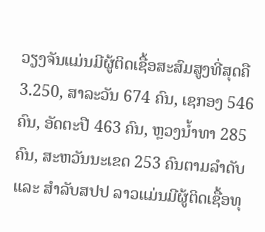ວຽງຈັນແມ່ນມີຜູ້ຕິດເຊື້ອສະສົມສູງທີ່ສຸດຄື 3.250, ສາລະວັນ 674 ຄົນ, ເຊກອງ 546 ຄົນ, ອັດຕະປື 463 ຄົນ, ຫຼວງນໍ້າທາ 285 ຄົນ, ສະຫວັນນະເຂດ 253 ຄົນຕາມລຳດັບ ແລະ ສຳລັບສປປ ລາວແມ່ນມີຜູ້ຕິດເຊື້ອທຸ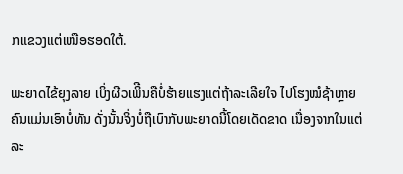ກແຂວງແຕ່ເໜືອຮອດໃຕ້.

ພະຍາດໄຂ້ຍຸງລາຍ ເບິ່ງຜີວເພິີນຄືບໍ່ຮ້າຍແຮງແຕ່ຖ້າລະເລີຍໃຈ ໄປໂຮງໝໍຊ້າຫຼາຍຄົນແມ່ນເອົາບໍ່ທັນ ດັ່ງນັ້ນຈິ່ງບໍ່ຖືເບົາກັບພະຍາດນີ້ໂດຍເດັດຂາດ ເນື່ອງຈາກໃນແຕ່ລະ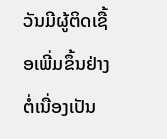ວັນມີຜູ້ຕິດເຊື້ອເພີ່ມຂຶ້ນຢ່າງຕໍ່ເນື່ອງເປັນ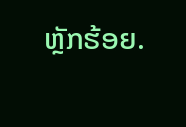ຫຼັກຮ້ອຍ.